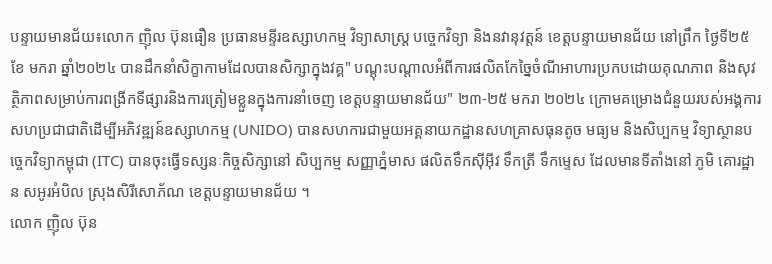បន្ទាយមានជ័យ៖លោក ញ៉ិល ប៊ុនធឿន ប្រធានមន្ទីរឧស្សាហកម្ម វិទ្យាសាស្ត្រ បច្ចេកវិទ្យា និងនវានុវត្តន៍ ខេត្តបន្ទាយមានជ័យ នៅព្រឹក ថ្ងៃទី២៥ ខែ មករា ឆ្នាំ២០២៤ បានដឹកនាំសិក្ខាកាមដែលបានសិក្សាក្នុងវគ្គ" បណ្ដុះបណ្ដាលអំពីការផលិតកែច្នៃចំណីអាហារប្រកបដោយគុណភាព និងសុវត្ថិភាពសម្រាប់ការពង្រីកទីផ្សារនិងការត្រៀមខ្លួនក្នុងការនាំចេញ ខេត្តបន្ទាយមានជ័យ" ២៣-២៥ មករា ២០២៤ ក្រោមគម្រោងជំនួយរបស់អង្គការសហប្រជាជាតិដើម្បីអភិវឌ្ឍន៍ឧស្សាហកម្ម (UNIDO) បានសហការជាមួយអគ្គនាយកដ្ឋានសហគ្រាសធុនតូច មធ្យម និងសិប្បកម្ម វិទ្យាស្ថានបច្ចេកវិទ្យាកម្ពុជា (ITC) បានចុះធ្វើទស្សនៈកិច្ចសិក្សានៅ សិប្បកម្ម សញ្ញាភ្នំមាស ផលិតទឹកស៊ីអុីវ ទឹកត្រី ទឹកម្ទេស ដែលមានទីតាំងនៅ ភូមិ គោរដ្ឋាន សអូរអំបិល ស្រុងសិរីសោភ័ណ ខេត្តបន្ទាយមានជ័យ ។
លោក ញ៉ិល ប៊ុន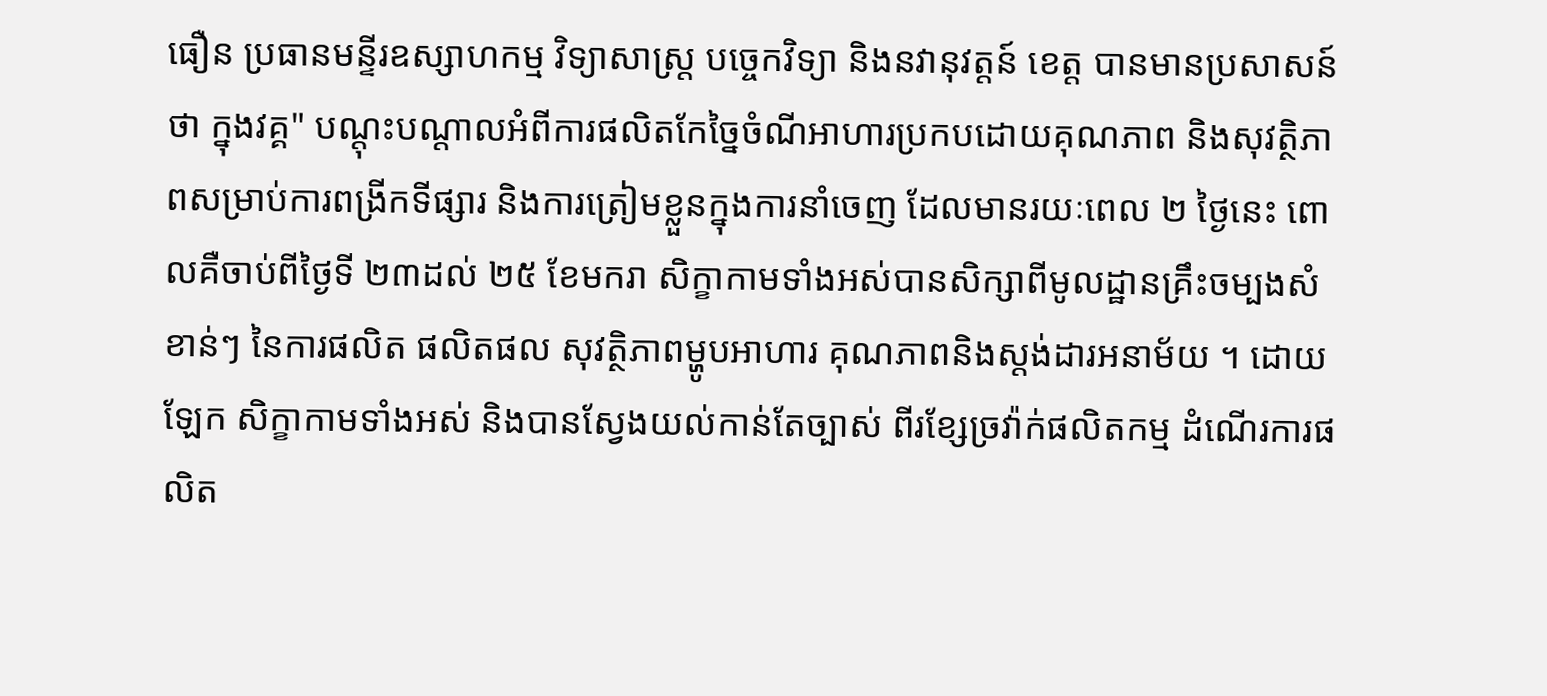ធឿន ប្រធានមន្ទីរឧស្សាហកម្ម វិទ្យាសាស្ត្រ បច្ចេកវិទ្យា និងនវានុវត្តន៍ ខេត្ត បានមានប្រសាសន៍ថា ក្នុងវគ្គ" បណ្ដុះបណ្ដាលអំពីការផលិតកែច្នៃចំណីអាហារប្រកបដោយគុណភាព និងសុវត្ថិភាពសម្រាប់ការពង្រីកទីផ្សារ និងការត្រៀមខ្លួនក្នុងការនាំចេញ ដែលមានរយៈពេល ២ ថ្ងៃនេះ ពោលគឺចាប់ពីថ្ងៃទី ២៣ដល់ ២៥ ខែមករា សិក្ខាកាមទាំងអស់បានសិក្សាពីមូលដ្ឋានគ្រឹះចម្បងសំខាន់ៗ នៃការផលិត ផលិតផល សុវត្ថិភាពម្ហូបអាហារ គុណភាពនិងស្តង់ដារអនាម័យ ។ ដោយឡែក សិក្ខាកាមទាំងអស់ និងបានស្វែងយល់កាន់តែច្បាស់ ពីរខ្សែច្រវ៉ាក់ផលិតកម្ម ដំណើរការផលិត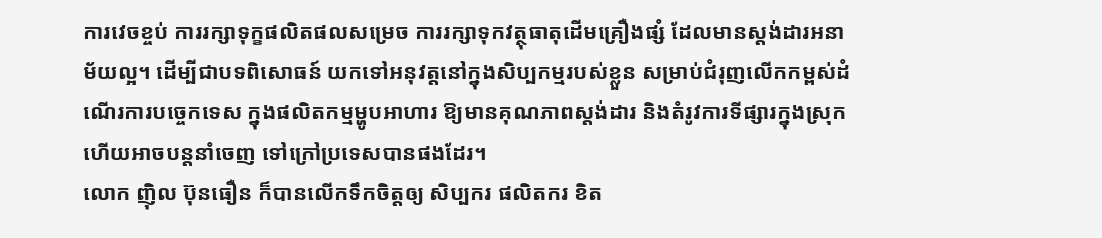ការវេចខ្ចប់ ការរក្សាទុក្ខផលិតផលសម្រេច ការរក្សាទុកវត្ថុធាតុដើមគ្រឿងផ្សំ ដែលមានស្តង់ដារអនាម័យល្អ។ ដើម្បីជាបទពិសោធន៍ យកទៅអនុវត្តនៅក្នុងសិប្បកម្មរបស់ខ្លួន សម្រាប់ជំរុញលើកកម្ពស់ដំណើរការបច្ចេកទេស ក្នុងផលិតកម្មម្ហូបអាហារ ឱ្យមានគុណភាពស្តង់ដារ និងតំរូវការទីផ្សារក្នុងស្រុក ហើយអាចបន្តនាំចេញ ទៅក្រៅប្រទេសបានផងដែរ។
លោក ញ៉ិល ប៊ុនធឿន ក៏បានលើកទឹកចិត្តឲ្យ សិប្បករ ផលិតករ ខិត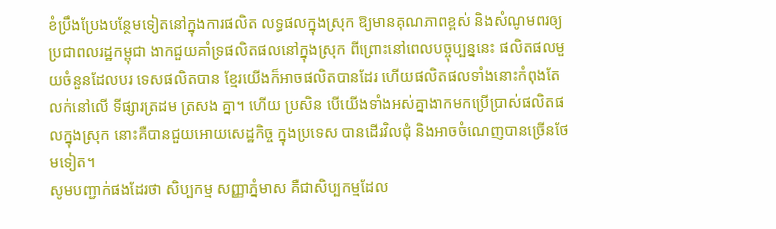ខំប្រឹងប្រែងបន្ថែមទៀតនៅក្នុងការផលិត លទ្ធផលក្នុងស្រុក ឱ្យមានគុណភាពខ្ពស់ និងសំណូមពរឲ្យប្រជាពលរដ្ឋកម្ពុជា ងាកជួយគាំទ្រផលិតផលនៅក្នុងស្រុក ពីព្រោះនៅពេលបច្ចុប្បន្ននេះ ផលិតផលមួយចំនួនដែលបរ ទេសផលិតបាន ខ្មែរយើងក៏អាចផលិតបានដែរ ហើយផលិតផលទាំងនោះកំពុងតែលក់នៅលើ ទីផ្សារត្រដម ត្រសង គ្នា។ ហើយ ប្រសិន បើយើងទាំងអស់គ្នាងាកមកប្រើប្រាស់ផលិតផលក្នុងស្រុក នោះគឺបានជួយអោយសេដ្ឋកិច្ច ក្នុងប្រទេស បានដើរវិលជុំ និងអាចចំណេញបានច្រើនថែមទៀត។
សូមបញ្ជាក់ផងដែរថា សិប្បកម្ម សញ្ញាភ្នំមាស គឺជាសិប្បកម្មដែល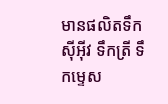មានផលិតទឹកស៊ីអុីវ ទឹកត្រី ទឹកម្ទេស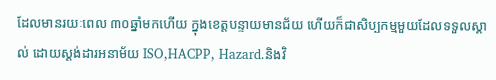ដែលមានរយៈពេល ៣០ឆ្នាំមកហើយ ក្នុងខេត្តបន្ទាយមានជ័យ ហើយក៏ជាសិប្បកម្មមួយដែលទទួលស្គាល់ ដោយស្តង់ដារអនាម័យ ISO,HACPP, Hazard.និងវិ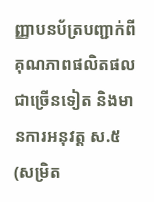ញ្ញាបនប័ត្របញ្ជាក់ពីគុណភាពផលិតផលជាច្រើនទៀត និងមានការអនុវត្ត ស.៥ (សម្រិត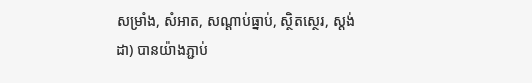សម្រាំង, សំអាត, សណ្ដាប់ធ្នាប់, ស្ថិតស្ថេរ, ស្តង់ដា) បានយ៉ាងភ្ជាប់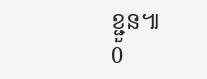ខ្ជួន៕
0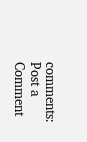comments:
Post a Comment